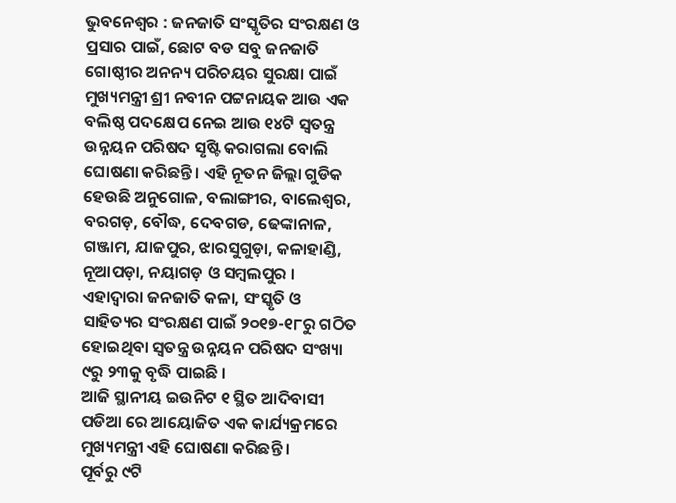ଭୁବନେଶ୍ୱର : ଜନଜାତି ସଂସ୍କୃତିର ସଂରକ୍ଷଣ ଓ ପ୍ରସାର ପାଇଁ, ଛୋଟ ବଡ ସବୁ ଜନଜାତି ଗୋଷ୍ଠୀର ଅନନ୍ୟ ପରିଚୟର ସୁରକ୍ଷା ପାଇଁ ମୁଖ୍ୟମନ୍ତ୍ରୀ ଶ୍ରୀ ନବୀନ ପଟ୍ଟନାୟକ ଆଉ ଏକ ବଲିଷ୍ଠ ପଦକ୍ଷେପ ନେଇ ଆଉ ୧୪ଟି ସ୍ୱତନ୍ତ୍ର ଉନ୍ନୟନ ପରିଷଦ ସୃଷ୍ଟି କରାଗଲା ବୋଲି ଘୋଷଣା କରିଛନ୍ତି । ଏହି ନୂତନ ଜିଲ୍ଲା ଗୁଡିକ ହେଉଛି ଅନୁଗୋଳ, ବଲାଙ୍ଗୀର, ବାଲେଶ୍ୱର, ବରଗଡ଼, ବୌଦ୍ଧ, ଦେବଗଡ, ଢେଙ୍କାନାଳ, ଗଞ୍ଜାମ, ଯାଜପୁର, ଝାରସୁଗୁଡ଼ା, କଳାହାଣ୍ଡି, ନୂଆପଡ଼ା, ନୟାଗଡ଼ ଓ ସମ୍ବଲପୁର ।
ଏହାଦ୍ୱାରା ଜନଜାତି କଳା, ସଂସ୍କୃତି ଓ ସାହିତ୍ୟର ସଂରକ୍ଷଣ ପାଇଁ ୨୦୧୭-୧୮ରୁ ଗଠିତ ହୋଇଥିବା ସ୍ୱତନ୍ତ୍ର ଉନ୍ନୟନ ପରିଷଦ ସଂଖ୍ୟା ୯ରୁ ୨୩କୁ ବୃଦ୍ଧି ପାଇଛି ।
ଆଜି ସ୍ଥାନୀୟ ଇଉନିଟ ୧ ସ୍ଥିତ ଆଦିବାସୀ ପଡିଆ ରେ ଆୟୋଜିତ ଏକ କାର୍ଯ୍ୟକ୍ରମରେ ମୁଖ୍ୟମନ୍ତ୍ରୀ ଏହି ଘୋଷଣା କରିଛନ୍ତି ।
ପୂର୍ବରୁ ୯ଟି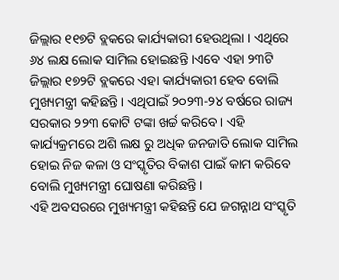ଜିଲ୍ଲାର ୧୧୭ଟି ବ୍ଲକରେ କାର୍ଯ୍ୟକାରୀ ହେଉଥିଲା । ଏଥିରେ ୬୪ ଲକ୍ଷ ଲୋକ ସାମିଲ ହୋଇଛନ୍ତି ।ଏବେ ଏହା ୨୩ଟି ଜିଲ୍ଲାର ୧୭୨ଟି ବ୍ଲକରେ ଏହା କାର୍ଯ୍ୟକାରୀ ହେବ ବୋଲି ମୁଖ୍ୟମନ୍ତ୍ରୀ କହିଛନ୍ତି । ଏଥିପାଇଁ ୨୦୨୩-୨୪ ବର୍ଷରେ ରାଜ୍ୟ ସରକାର ୨୨୩ କୋଟି ଟଙ୍କା ଖର୍ଚ୍ଚ କରିବେ । ଏହି କାର୍ଯ୍ୟକ୍ରମରେ ଅଶି ଲକ୍ଷ ରୁ ଅଧିକ ଜନଜାତି ଲୋକ ସାମିଲ ହୋଇ ନିଜ କଳା ଓ ସଂସ୍କୃତିର ବିକାଶ ପାଇଁ କାମ କରିବେ ବୋଲି ମୁଖ୍ୟମନ୍ତ୍ରୀ ଘୋଷଣା କରିଛନ୍ତି ।
ଏହି ଅବସରରେ ମୁଖ୍ୟମନ୍ତ୍ରୀ କହିଛନ୍ତି ଯେ ଜଗନ୍ନାଥ ସଂସ୍କୃତି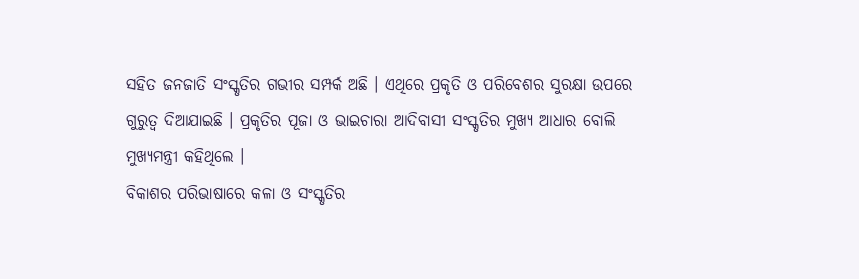ସହିତ ଜନଜାତି ସଂସ୍କୃତିର ଗଭୀର ସମ୍ପର୍କ ଅଛି । ଏଥିରେ ପ୍ରକୃତି ଓ ପରିବେଶର ସୁରକ୍ଷା ଉପରେ ଗୁରୁତ୍ୱ ଦିଆଯାଇଛି । ପ୍ରକୃତିର ପୂଜା ଓ ଭାଇଚାରା ଆଦିବାସୀ ସଂସ୍କୃତିର ମୁଖ୍ୟ ଆଧାର ବୋଲି ମୁଖ୍ୟମନ୍ତ୍ରୀ କହିଥିଲେ ।
ବିକାଶର ପରିଭାଷାରେ କଳା ଓ ସଂସ୍କୃତିର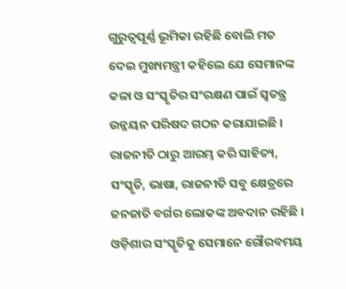ଗୁରୁତ୍ୱପୂର୍ଣ୍ଣ ଭୂମିକା ରହିଛି ବୋଲି ମତ ଦେଇ ମୁଖ୍ୟମନ୍ତ୍ରୀ କହିଲେ ଯେ ସେମାନଙ୍କ କଳା ଓ ସଂସ୍କୃତିର ସଂରକ୍ଷଣ ପାଇଁ ସ୍ୱତନ୍ତ୍ର ଉନ୍ନୟନ ପରିଷଦ ଗଠନ କରାଯାଇଛି । ରାଜନୀତି ଠାରୁ ଆରମ୍ଭ କରି ସାହିତ୍ୟ, ସଂସ୍କୃତି, ଭାଷା, ରାଜନୀତି ସବୁ କ୍ଷେତ୍ରରେ ଜନଜାତି ବର୍ଗର ଲୋକଙ୍କ ଅବଦାନ ରହିଛି । ଓଡ଼ିଶାର ସଂସ୍କୃତିକୁ ସେମାନେ ଗୌରବମୟ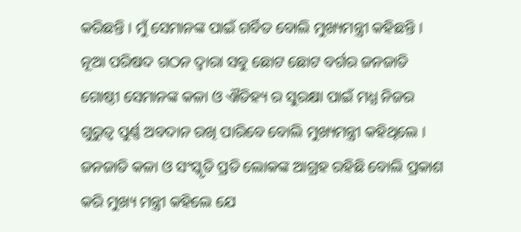କରିଛନ୍ତି । ମୁଁ ସେମାନଙ୍କ ପାଇଁ ଗର୍ବିତ ବୋଲି ମୁଖ୍ୟମନ୍ତ୍ରୀ କହିଛନ୍ତି ।
ନୂଆ ପରିଷଦ ଗଠନ ଦ୍ୱାରା ସବୁ ଛୋଟ ଛୋଟ ବର୍ଗର ଜନଜାତି ଗୋଷ୍ଠୀ ସେମାନଙ୍କ କଳା ଓ ଐତିହ୍ୟ ର ସୁରକ୍ଷା ପାଇଁ ମଧ୍ଯ ନିଜର ଗୁରୁତ୍ୱ ପୁର୍ଣ୍ଣ ଅବଦାନ ରଖି ପାରିବେ ବୋଲି ମୁଖ୍ୟମନ୍ତ୍ରୀ କହିଥିଲେ ।
ଜନଜାତି କଳା ଓ ସଂସ୍କୃତି ପ୍ରତି ଲୋକଙ୍କ ଆଗ୍ରହ ରହିଛି ବୋଲି ପ୍ରକାଶ କରି ମୁଖ୍ୟ ମନ୍ତ୍ରୀ କହିଲେ ଯେ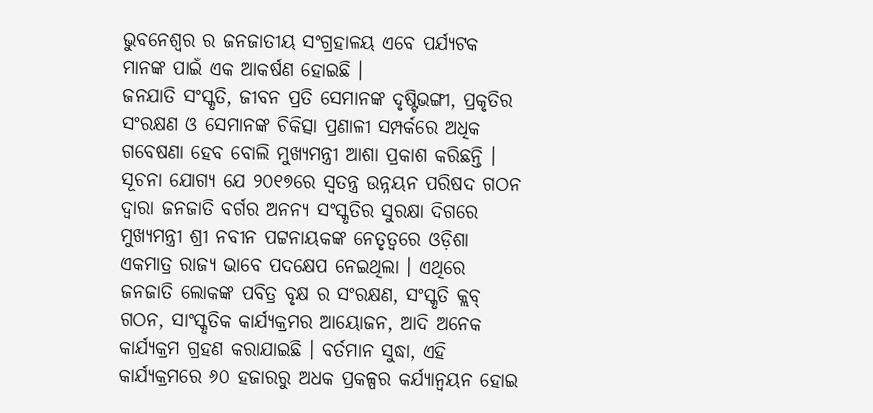ଭୁବନେଶ୍ୱର ର ଜନଜାତୀୟ ସଂଗ୍ରହାଳୟ ଏବେ ପର୍ଯ୍ୟଟକ ମାନଙ୍କ ପାଇଁ ଏକ ଆକର୍ଷଣ ହୋଇଛି ।
ଜନଯାତି ସଂସ୍କୃତି, ଜୀବନ ପ୍ରତି ସେମାନଙ୍କ ଦୃଷ୍ଟିଭଙ୍ଗୀ, ପ୍ରକୃତିର ସଂରକ୍ଷଣ ଓ ସେମାନଙ୍କ ଚିକିତ୍ସା ପ୍ରଣାଳୀ ସମ୍ପର୍କରେ ଅଧିକ ଗବେଷଣା ହେବ ବୋଲି ମୁଖ୍ୟମନ୍ତ୍ରୀ ଆଶା ପ୍ରକାଶ କରିଛନ୍ତି ।
ସୂଚନା ଯୋଗ୍ୟ ଯେ ୨୦୧୭ରେ ସ୍ୱତନ୍ତ୍ର ଉନ୍ନୟନ ପରିଷଦ ଗଠନ ଦ୍ୱାରା ଜନଜାତି ବର୍ଗର ଅନନ୍ୟ ସଂସ୍କୃତିର ସୁରକ୍ଷା ଦିଗରେ ମୁଖ୍ୟମନ୍ତ୍ରୀ ଶ୍ରୀ ନବୀନ ପଟ୍ଟନାୟକଙ୍କ ନେତୃତ୍ୱରେ ଓଡ଼ିଶା ଏକମାତ୍ର ରାଜ୍ୟ ଭାବେ ପଦକ୍ଷେପ ନେଇଥିଲା । ଏଥିରେ ଜନଜାତି ଲୋକଙ୍କ ପବିତ୍ର ବୃକ୍ଷ ର ସଂରକ୍ଷଣ, ସଂସ୍କୃତି କ୍ଲବ୍ ଗଠନ, ସାଂସ୍କୃତିକ କାର୍ଯ୍ୟକ୍ରମର ଆୟୋଜନ, ଆଦି ଅନେକ କାର୍ଯ୍ୟକ୍ରମ ଗ୍ରହଣ କରାଯାଇଛି । ବର୍ତମାନ ସୁଦ୍ଧା, ଏହି କାର୍ଯ୍ୟକ୍ରମରେ ୬୦ ହଜାରରୁ ଅଧକ ପ୍ରକଳ୍ପର କର୍ଯ୍ୟାନ୍ୱୟନ ହୋଇ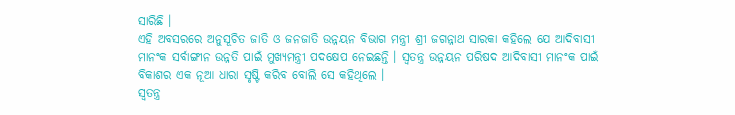ସାରିଛି ।
ଏହି ଅବସରରେ ଅନୁସୂଚିତ ଜାତି ଓ ଜନଜାତି ଉନ୍ନୟନ ବିଭାଗ ମନ୍ତ୍ରୀ ଶ୍ରୀ ଜଗନ୍ନାଥ ସାରକା କହିଲେ ଯେ ଆଦିବାସୀ ମାନଂକ ସର୍ବାଙ୍ଗୀନ ଉନ୍ନତି ପାଇଁ ମୁଖ୍ୟମନ୍ତ୍ରୀ ପଦକ୍ଷେପ ନେଇଛନ୍ତି । ସ୍ୱତନ୍ତ୍ର ଉନ୍ନୟନ ପରିଷଦ ଆଦିବାସୀ ମାନଂକ ପାଇଁ ବିକାଶର ଏକ ନୂଆ ଧାରା ସୃଷ୍ଟି କରିବ ବୋଲି ସେ କହିଥିଲେ ।
ସ୍ୱତନ୍ତ୍ର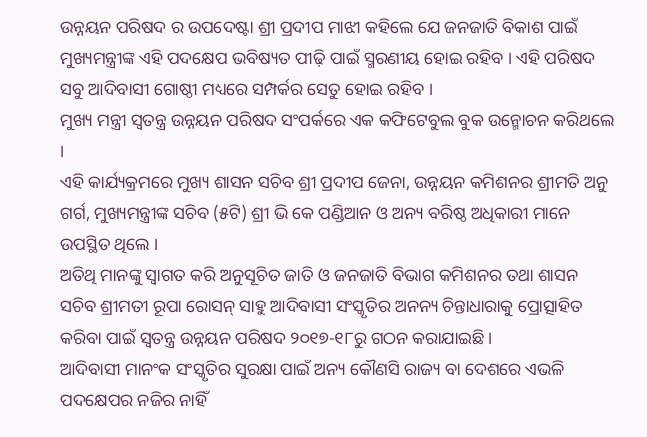ଉନ୍ନୟନ ପରିଷଦ ର ଉପଦେଷ୍ଟା ଶ୍ରୀ ପ୍ରଦୀପ ମାଝୀ କହିଲେ ଯେ ଜନଜାତି ବିକାଶ ପାଇଁ ମୁଖ୍ୟମନ୍ତ୍ରୀଙ୍କ ଏହି ପଦକ୍ଷେପ ଭବିଷ୍ୟତ ପୀଢ଼ି ପାଇଁ ସ୍ମରଣୀୟ ହୋଇ ରହିବ । ଏହି ପରିଷଦ ସବୁ ଆଦିବାସୀ ଗୋଷ୍ଠୀ ମଧ୍ୟରେ ସମ୍ପର୍କର ସେତୁ ହୋଇ ରହିବ ।
ମୁଖ୍ୟ ମନ୍ତ୍ରୀ ସ୍ୱତନ୍ତ୍ର ଉନ୍ନୟନ ପରିଷଦ ସଂପର୍କରେ ଏକ କଫିଟେବୁଲ ବୁକ ଉନ୍ମୋଚନ କରିଥଲେ ।
ଏହି କାର୍ଯ୍ୟକ୍ରମରେ ମୁଖ୍ୟ ଶାସନ ସଚିବ ଶ୍ରୀ ପ୍ରଦୀପ ଜେନା, ଉନ୍ନୟନ କମିଶନର ଶ୍ରୀମତି ଅନୁ ଗର୍ଗ, ମୁଖ୍ୟମନ୍ତ୍ରୀଙ୍କ ସଚିବ (୫ଟି) ଶ୍ରୀ ଭି କେ ପଣ୍ଡିଆନ ଓ ଅନ୍ୟ ବରିଷ୍ଠ ଅଧିକାରୀ ମାନେ ଉପସ୍ଥିତ ଥିଲେ ।
ଅତିଥି ମାନଙ୍କୁ ସ୍ୱାଗତ କରି ଅନୁସୂଚିତ ଜାତି ଓ ଜନଜାତି ବିଭାଗ କମିଶନର ତଥା ଶାସନ ସଚିବ ଶ୍ରୀମତୀ ରୂପା ରୋସନ୍ ସାହୁ ଆଦିବାସୀ ସଂସ୍କୃତିର ଅନନ୍ୟ ଚିନ୍ତାଧାରାକୁ ପ୍ରୋତ୍ସାହିତ କରିବା ପାଇଁ ସ୍ୱତନ୍ତ୍ର ଉନ୍ନୟନ ପରିଷଦ ୨୦୧୭-୧୮ରୁ ଗଠନ କରାଯାଇଛି ।
ଆଦିବାସୀ ମାନଂକ ସଂସ୍କୃତିର ସୁରକ୍ଷା ପାଇଁ ଅନ୍ୟ କୌଣସି ରାଜ୍ୟ ବା ଦେଶରେ ଏଭଳି ପଦକ୍ଷେପର ନଜିର ନାହିଁ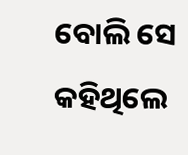ବୋଲି ସେ କହିଥିଲେ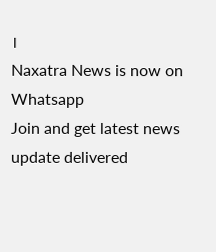।
Naxatra News is now on Whatsapp
Join and get latest news update delivered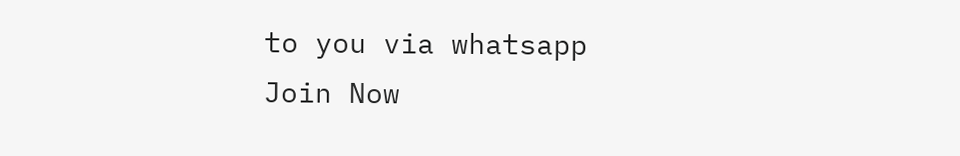to you via whatsapp
Join Now